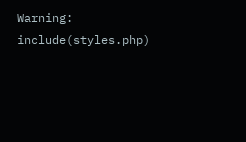Warning: include(styles.php)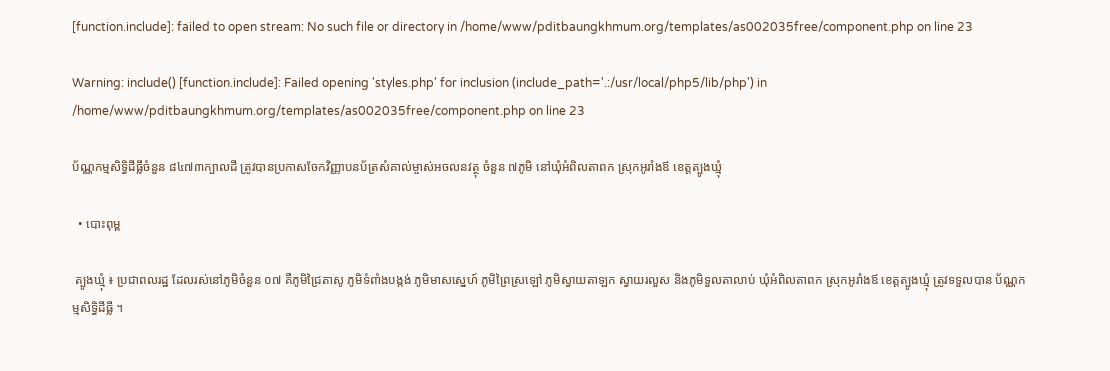[function.include]: failed to open stream: No such file or directory in /home/www/pditbaungkhmum.org/templates/as002035free/component.php on line 23

Warning: include() [function.include]: Failed opening 'styles.php' for inclusion (include_path='.:/usr/local/php5/lib/php') in /home/www/pditbaungkhmum.org/templates/as002035free/component.php on line 23

ប័ណ្ណកម្មសិទ្ធិដីធ្លីចំនួន ៨៤៧៣ក្បាលដី ត្រូវបានប្រកាសចែកវិញ្ញាបនប័ត្រសំគាល់ម្ចាស់អចលនវត្ថុ ចំនួន ៧ភូមិ នៅឃុំអំពិលតាពក ស្រុកអូរាំងឪ ខេត្តត្បូងឃ្មុំ

  • បោះពុម្ព

 ត្បូងឃ្មុំ ៖ ប្រជាពលរដ្ឋ ដែលរស់នៅភូមិចំនួន ០៧ គឺភូមិជ្រៃតាសូ ភូមិទំពាំងបង្កង់ ភូមិមាសស្នេហ៍ ភូមិព្រៃស្រឡៅ ភូមិស្វាយតាឡក ស្វាយរលួស និងភូមិទួលតាលាប់ ឃុំអំពិលតាពក ស្រុកអូរាំងឪ ខេត្តត្បូងឃ្មុំ ត្រូវទទួលបាន ប័ណ្ណកម្មសិទ្ធិដីធ្លី ។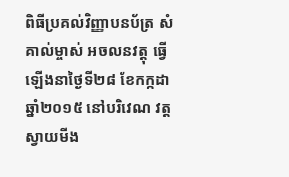ពិធីប្រគល់វិញ្ញាបនប័ត្រ សំគាល់ម្ចាស់ អចលនវត្តុ ធ្វើឡើងនាថ្ងៃទី២៨ ខែកក្កដា  ឆ្នាំ២០១៥ នៅបរិវេណ វត្តស្វាយមីង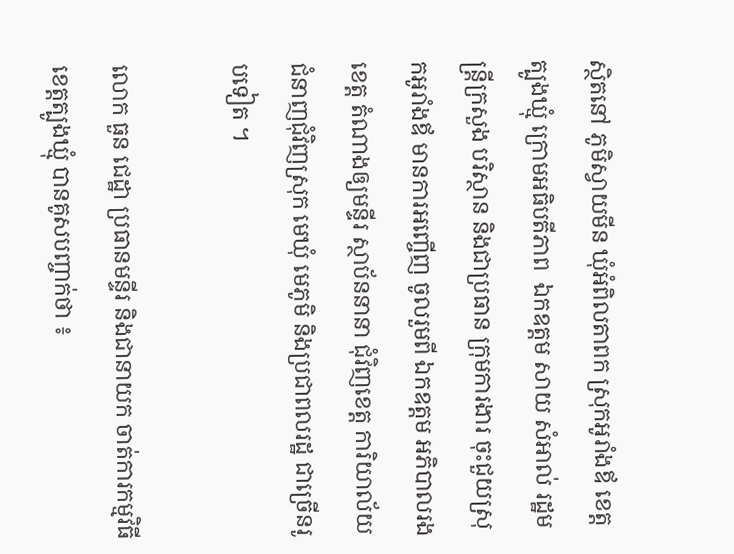ស្ថិតនៅ ភូមិស្វាយមីន ឃុំអំពិលតាពក ស្រុកអូរាំងឪ ខេត្តត្បូងឃ្មុំ ក្រោមអធិបតីភាព  ឯកឧត្តម សាយ សំអាល់ រដ្ឋមន្ត្រីក្រសួង បរិស្ថាន និងជាប្រធាន ក្រុមការងារ ចុះជួយស្រុកអូរាំងឪ មានការអញ្ចើញ ចូលរួមពី ឯកឧត្តម អភិបាលរងខេត្ត តំណាងឲ្យមន្ទីរ ស្ថាប័ននានា ជុំវិញខេត្ត ការិយាល័យ ជំនាញជុំវិញស្រុក មេឃុំ មេភូមិ និងប្រជាពលរដ្ឋ ជាច្រើនរូបទៀត ។

លោក ធួន ជេដ្ឋា ប្រធានមន្ទីរ និងជានាយក ចាត់ការកម្មវិធី ខេត្តត្បូងឃ្មុំ បានគូសបញ្ចាក់ថា ៖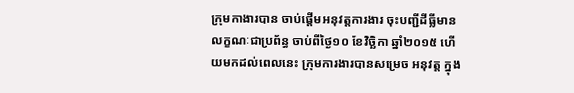ក្រុមកាងារបាន ចាប់ផ្ដើមអនុវត្តការងារ ចុះបញ្ជីដីធ្លីមាន លក្ខណៈជាប្រព័ន្ធ ចាប់ពីថ្ងៃ១០ ខែវិច្ឆិកា ឆ្នាំ២០១៥ ហើយមកដល់ពេលនេះ ក្រុមការងារបានសម្រេច អនុវត្ត ក្នុង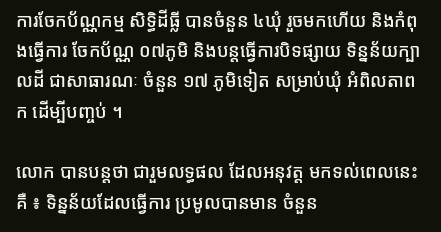ការចែកប័ណ្ណកម្ម សិទ្ធិដីធ្លី បានចំនួន ៤ឃុំ រួចមកហើយ និងកំពុងធ្វើការ ចែកប័ណ្ណ ០៧ភូមិ និងបន្តធ្វើការបិទផ្សាយ ទិន្នន័យក្បាលដី ជាសាធារណៈ ចំនួន ១៧ ភូមិទៀត សម្រាប់ឃុំ អំពិលតាពក ដើម្បីបញ្ចប់ ។

លោក បានបន្តថា ជារួមលទ្ធផល ដែលអនុវត្ត មកទល់ពេលនេះគឺ ៖ ទិន្នន័យដែលធ្វើការ ប្រមូលបានមាន ចំនួន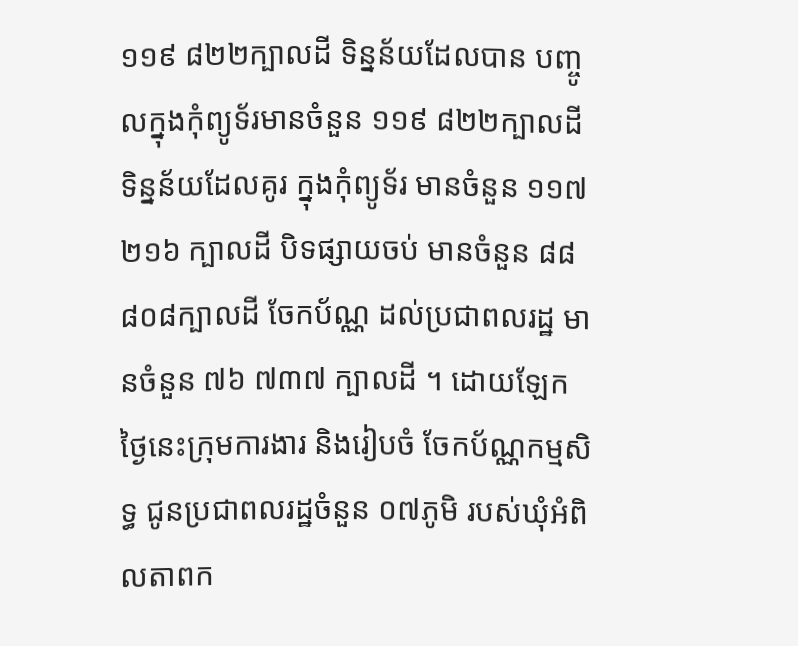១១៩ ៨២២ក្បាលដី ទិន្នន័យដែលបាន បញ្ចូលក្នុងកុំព្យូទ័រមានចំនួន ១១៩ ៨២២ក្បាលដី ទិន្នន័យដែលគូរ ក្នុងកុំព្យូទ័រ មានចំនួន ១១៧ ២១៦ ក្បាលដី បិទផ្សាយចប់ មានចំនួន ៨៨ ៨០៨ក្បាលដី ចែកប័ណ្ណ ដល់ប្រជាពលរដ្ឋ មានចំនួន ៧៦ ៧៣៧ ក្បាលដី ។ ដោយឡែក ថ្ងៃនេះក្រុមការងារ និងរៀបចំ ចែកប័ណ្ណកម្មសិទ្ធ ជូនប្រជាពលរដ្ឋចំនួន ០៧ភូមិ របស់ឃុំអំពិលតាពក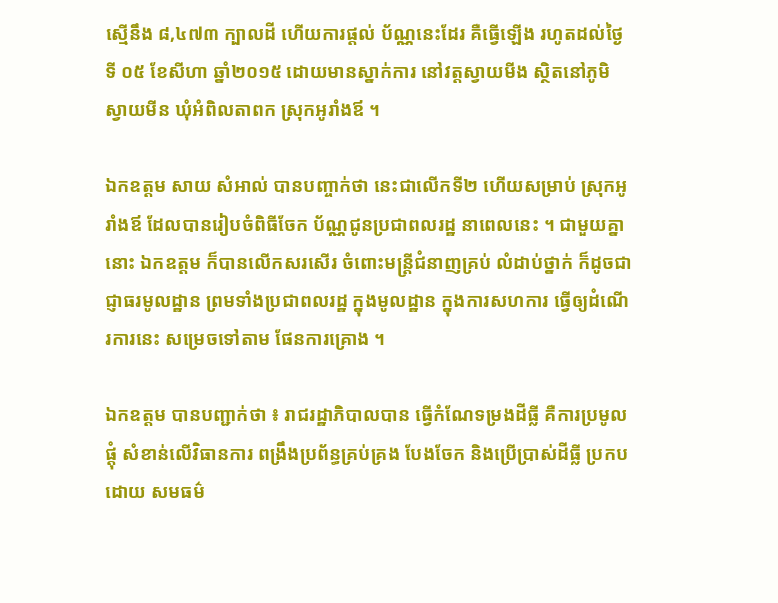ស្មើនឹង ៨,៤៧៣ ក្បាលដី ហើយការផ្ដល់ ប័ណ្ណនេះដែរ គឺធ្វើឡើង រហូតដល់ថ្ងៃទី ០៥ ខែសីហា ឆ្នាំ២០១៥ ដោយមានស្នាក់ការ នៅវត្តស្វាយមីង ស្ថិតនៅភូមិ ស្វាយមីន ឃុំអំពិលតាពក ស្រុកអូរាំងឪ ។

ឯកឧត្តម សាយ សំអាល់ បានបញ្ចាក់ថា នេះជាលើកទី២ ហើយសម្រាប់ ស្រុកអូរាំងឪ ដែលបានរៀបចំពិធីចែក ប័ណ្ណជូនប្រជាពលរដ្ឋ នាពេលនេះ ។ ជាមួយគ្នានោះ ឯកឧត្តម ក៏បានលើកសរសើរ ចំពោះមន្ត្រីជំនាញគ្រប់ លំដាប់ថ្នាក់ ក៏ដូចជាជ្ញាធរមូលដ្ឋាន ព្រមទាំងប្រជាពលរដ្ឋ ក្នុងមូលដ្ឋាន ក្នុងការសហការ ធ្វើឲ្យដំណើរការនេះ សម្រេចទៅតាម ផែនការគ្រោង ។

ឯកឧត្តម បានបញ្ជាក់ថា ៖ រាជរដ្ឋាភិបាលបាន ធ្វើកំណែទម្រងដីធ្លី គឺការប្រមូលផ្ដុំ សំខាន់លើវិធានការ ពង្រឹងប្រព័ន្ធគ្រប់គ្រង បែងចែក និងប្រើប្រាស់ដីធ្លី ប្រកបដោយ សមធម៌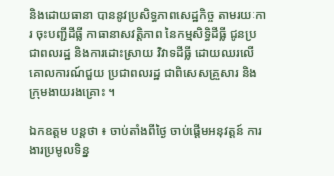និងដោយធានា បាននូវប្រសិទ្ធភាពសេដ្ឋកិច្ច តាមរយៈការ ចុះបញ្ជីដីធ្លី កាធានាសវត្តិភាព នៃកម្មសិទ្ធិដីធ្លី ជូនប្រជាពលរដ្ឋ និងការដោះស្រាយ វិវាទដីធ្លី ដោយឈរលើ គោលការណ៍ជួយ ប្រជាពលរដ្ឋ ជាពិសេសគ្រួសារ និងក្រុមងាយរងគ្រោះ ។

ឯកឧត្តម បន្តថា ៖ ចាប់តាំងពីថ្ងៃ ចាប់ផ្ដើមអនុវត្តន៍ ការងារប្រមូលទិន្ន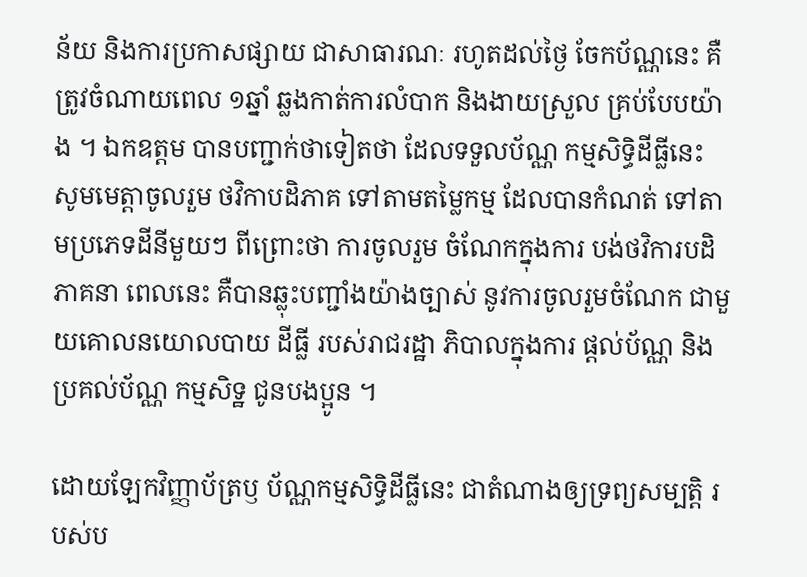ន័យ និងការប្រកាសផ្សាយ ជាសាធារណៈ រហូតដល់ថ្ងៃ ចែកប័ណ្ណនេះ គឺត្រូវចំណាយពេល ១ឆ្នាំ ឆ្លងកាត់ការលំបាក និងងាយស្រួល គ្រប់បែបយ៉ាង ។ ឯកឧត្តម បានបញ្ជាក់ថាទៀតថា ដែលទទួលប័ណ្ណ កម្មសិទិ្ធដីធ្លីនេះ សូមមេត្តាចូលរួម ថវិកាបដិភាគ ទៅតាមតម្លៃកម្ម ដែលបានកំណត់ ទៅតាមប្រភេទដីនីមួយៗ ពីព្រោះថា ការចូលរួម ចំណែកក្នុងការ បង់ថវិការបដិភាគនា ពេលនេះ គឺបានឆ្លុះបញ្ជាំងយ៉ាងច្បាស់ នូវការចូលរួមចំណែក ជាមួយគោលនយោលបាយ ដីធ្លី របស់រាជរដ្ឋា ភិបាលក្នុងការ ផ្ដល់ប័ណ្ណ និងប្រគល់ប័ណ្ណ កម្មសិទ្ឋ ជូនបងប្អូន ។

ដោយឡែកវិញ្ញាប័ត្រឫ ប័ណ្ណកម្មសិទ្ធិដីធ្លីនេះ ជាតំណាងឲ្យទ្រព្យសម្បត្តិ របស់ប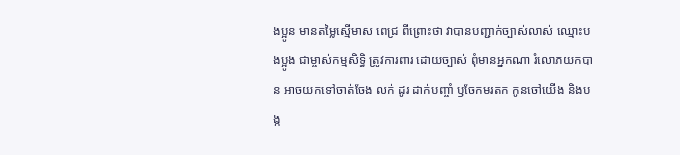ងប្អូន មានតម្លៃស្មើមាស ពេជ្រ ពីព្រោះថា វាបានបញ្ជាក់ច្បាស់លាស់ ឈ្មោះបងប្អូង ជាម្ចាស់កម្មសិទិ្ធ ត្រូវការពារ ដោយច្បាស់ ពុំមានអ្នកណា រំលោភយកបាន អាចយកទៅចាត់ចែង លក់ ដូរ ដាក់បញ្ចាំ ឫចែកមរតក កូនចៅយើង និងបង្ក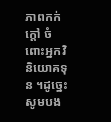ភាពកក់ក្ដៅ ចំពោះអ្នកវិនិយោគទុន ។ដូច្នេះសូមបង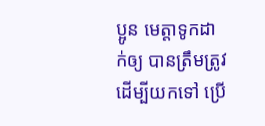ប្អូន មេត្តាទូកដាក់ឲ្យ បានត្រឹមត្រូវ ដើម្បីយកទៅ ប្រើ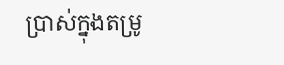ប្រាស់ក្នុងតម្រូ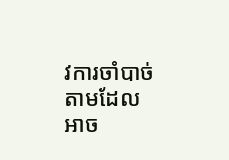វការចាំបាច់  តាមដែលអាច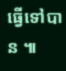ធ្វើទៅបាន ៕